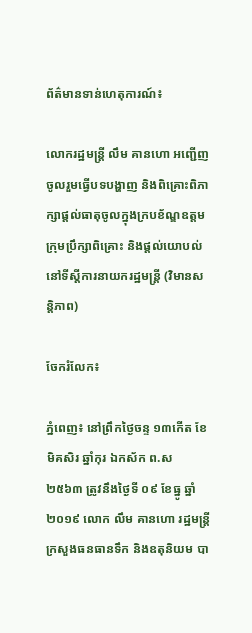ព័ត៌មានទាន់ហេតុការណ៍៖

លោករដ្ឋមន្ត្រី លឹម គានហោ អញ្ជើញចូលរួមធ្វើបទបង្ហាញ និងពិគ្រោះពិភាក្សាផ្តល់ធាតុចូលក្នុងក្របខ័ណ្ឌឧត្តមក្រុមប្រឹក្សាពិគ្រោះ និងផ្តល់យោបល់ នៅទីស្តីការនាយករដ្ឋមន្រ្តី (វិមានសន្តិភាព)

ចែករំលែក៖

ភ្នំពេញ៖ នៅព្រឹកថ្ងៃចន្ទ ១៣កើត ខែមិគសិរ ឆ្នាំកុរ ឯកស័ក ព.ស ២៥៦៣ ត្រូវនឹងថ្ងៃទី ០៩ ខែធ្នូ ឆ្នាំ ២០១៩ លោក លឹម គានហោ រដ្ឋមន្រ្តីក្រសួងធនធានទឹក និងឧតុនិយម បា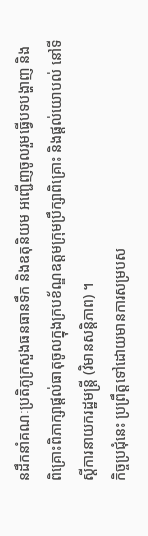នដឹកនាំគណៈប្រតិភូក្រសួងធនធានទឹក និងឧតុនិយម អញ្ជើញចូលរួមធ្វើបទបង្ហាញ និងពិគ្រោះពិភាក្សាផ្តល់ធាតុចូលក្នុងក្របខ័ណ្ឌឧត្តមក្រុមប្រឹក្សាពិគ្រោះ និងផ្តល់យោបល់ នៅទីស្តីការនាយករដ្ឋមន្រ្តី (វិមានសន្តិភាព) ។
កិច្ចប្រជុំនេះ ប្រព្រឹត្តទៅដោយមានការសម្របស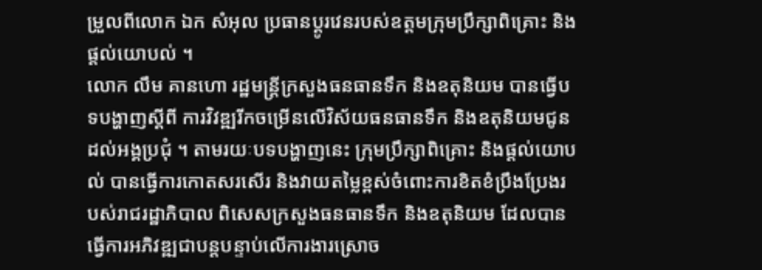ម្រួលពីលោក ឯក សំអុល ប្រធានប្ដូរវេនរបស់ឧត្ដមក្រុមប្រឹក្សាពិគ្រោះ និងផ្ដល់យោបល់ ។
លោក លឹម គានហោ រដ្ឋមន្ត្រីក្រសួងធនធានទឹក និងឧតុនិយម បានធ្វើបទបង្ហាញស្ដីពី ការវិវឌ្ឍរីកចម្រើនលើវិស័យធនធានទឹក និងឧតុនិយមជូនដល់អង្គប្រជុំ ។ តាមរយៈបទបង្ហាញនេះ ក្រុមប្រឹក្សាពិគ្រោះ និងផ្ដល់យោបល់ បានធ្វើការកោតសរសើរ និងវាយតម្លៃខ្ពស់ចំពោះការខិតខំប្រឹងប្រែងរបស់រាជរដ្ឋាភិបាល ពិសេសក្រសួងធនធានទឹក និងឧតុនិយម ដែលបានធ្វើការអភិវឌ្ឍជាបន្តបន្ទាប់លើការងារស្រោច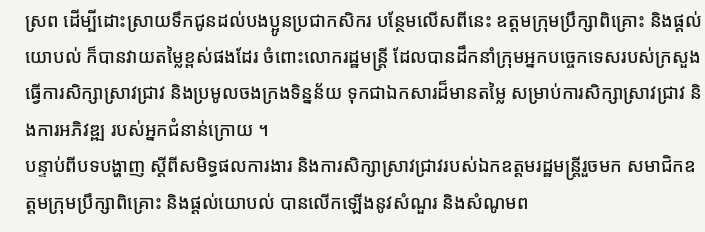ស្រព ដើម្បីដោះស្រាយទឹកជូនដល់បងប្អូនប្រជាកសិករ បន្ថែមលើសពីនេះ ឧត្តមក្រុមប្រឹក្សាពិគ្រោះ និងផ្ដល់យោបល់ ក៏បានវាយតម្លៃខ្ពស់ផងដែរ ចំពោះលោករដ្ឋមន្ត្រី ដែលបានដឹកនាំក្រុមអ្នកបច្ចេកទេសរបស់ក្រសួង ធ្វើការសិក្សាស្រាវជ្រាវ និងប្រមូលចងក្រងទិន្នន័យ ទុកជាឯកសារដ៏មានតម្លៃ សម្រាប់ការសិក្សាស្រាវជ្រាវ និងការអភិវឌ្ឍ របស់អ្នកជំនាន់ក្រោយ ។
បន្ទាប់ពីបទបង្ហាញ ស្ដីពីសមិទ្ធផលការងារ និងការសិក្សាស្រាវជ្រាវរបស់ឯកឧត្តមរដ្ឋមន្ត្រីរួចមក សមាជិកឧត្តមក្រុមប្រឹក្សាពិគ្រោះ និងផ្ដល់យោបល់ បានលើកឡើងនូវសំណួរ និងសំណូមព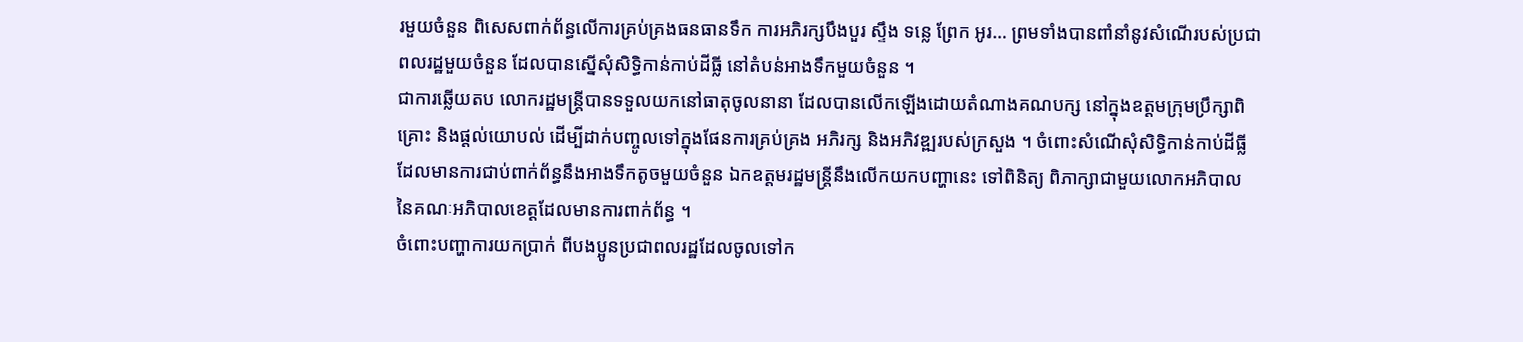រមួយចំនួន ពិសេសពាក់ព័ន្ធលើការគ្រប់គ្រងធនធានទឹក ការអភិរក្សបឹងបួរ ស្ទឹង ទន្លេ ព្រែក អូរ… ព្រមទាំងបានពាំនាំនូវសំណើរបស់ប្រជាពលរដ្ឋមួយចំនួន ដែលបានស្នើសុំសិទ្ធិកាន់កាប់ដីធ្លី នៅតំបន់អាងទឹកមួយចំនួន ។
ជាការឆ្លើយតប លោករដ្ឋមន្ត្រីបានទទួលយកនៅធាតុចូលនានា ដែលបានលើកឡើងដោយតំណាងគណបក្ស នៅក្នុងឧត្តមក្រុមប្រឹក្សាពិគ្រោះ និងផ្ដល់យោបល់ ដើម្បីដាក់បញ្ចូលទៅក្នុងផែនការគ្រប់គ្រង អភិរក្ស និងអភិវឌ្ឍរបស់ក្រសួង ។ ចំពោះសំណើសុំសិទ្ធិកាន់កាប់ដីធ្លី ដែលមានការជាប់ពាក់ព័ន្ធនឹងអាងទឹកតូចមួយចំនួន ឯកឧត្តមរដ្ឋមន្ត្រីនឹងលើកយកបញ្ហានេះ ទៅពិនិត្យ ពិភាក្សាជាមួយលោកអភិបាល នៃគណៈអភិបាលខេត្តដែលមានការពាក់ព័ន្ធ ។
ចំពោះបញ្ហាការយកប្រាក់ ពីបងប្អូនប្រជាពលរដ្ឋដែលចូលទៅក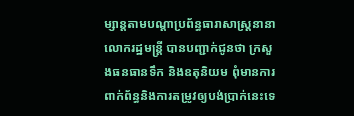ម្សាន្តតាមបណ្ដាប្រព័ន្ធធារាសាស្ត្រនានា លោករដ្ឋមន្ត្រី បានបញ្ជាក់ជូនថា ក្រសួងធនធានទឹក និងឧតុនិយម ពុំមានការពាក់ព័ន្ធនិងការតម្រូវឲ្យបង់ប្រាក់នេះទេ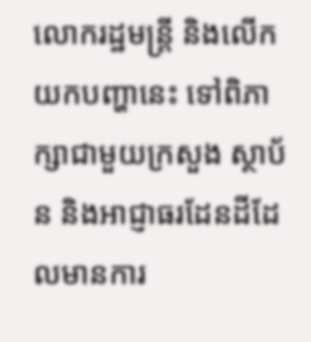លោករដ្ឋមន្ត្រី និងលើកយកបញ្ហានេះ ទៅពិភាក្សាជាមួយក្រសួង ស្ថាប័ន និងអាជ្ញាធរដែនដីដែលមានការ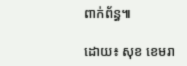ពាក់ព័ន្ធ៕

ដោយ៖ សុខ ខេមរា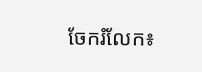ចែករំលែក៖